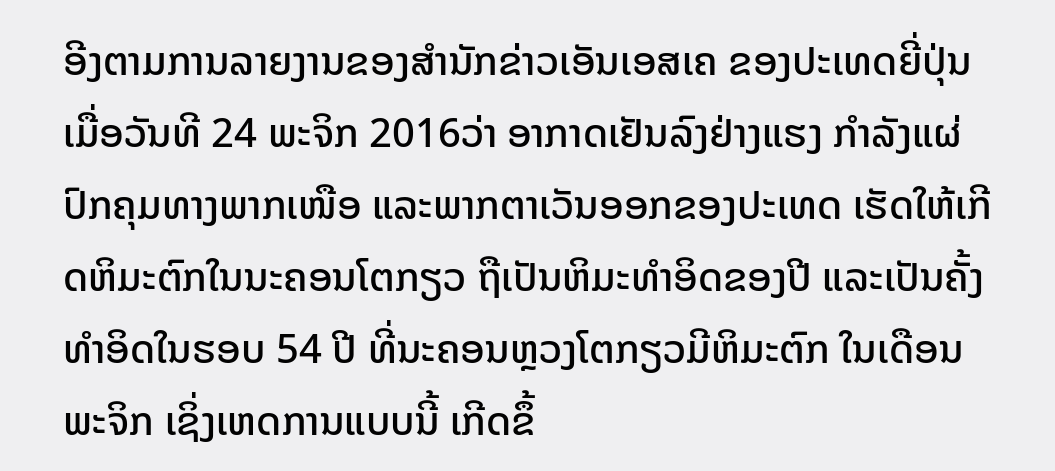ອີງຕາມການລາຍງານຂອງສຳນັກຂ່າວເອັນເອສເຄ ຂອງປະເທດຍີ່ປຸ່ນ ເມື່ອວັນທີ 24 ພະຈິກ 2016ວ່າ ອາກາດເຢັນລົງຢ່າງແຮງ ກຳລັງແຜ່ປົກຄຸມທາງພາກເໜືອ ແລະພາກຕາເວັນອອກຂອງປະເທດ ເຮັດໃຫ້ເກີດຫິມະຕົກໃນນະຄອນໂຕກຽວ ຖືເປັນຫິມະທຳອິດຂອງປີ ແລະເປັນຄັ້ງທຳອິດໃນຮອບ 54 ປີ ທີ່ນະຄອນຫຼວງໂຕກຽວມີຫິມະຕົກ ໃນເດືອນພະຈິກ ເຊິ່ງເຫດການແບບນີ້ ເກີດຂຶ້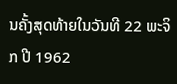ນຄັ້ງສຸດທ້າຍໃນວັນທີ 22 ພະຈິກ ປີ 1962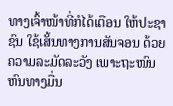ທາງເຈົ້າໜ້າທີ່ກໍໄດ້ເຕືອນ ໃຫ້ປະຊາຊົນ ໃຊ້ເສັ້ນທາງການສັນຈອນ ດ້ວຍຄວາມລະມັດລະວັງ ເພາະຖະໜົນຫົນທາງມື່ນ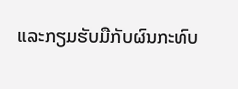ແລະກຽມຮັບມືກັບຜົນກະທົບ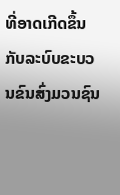ທີ່ອາດເກີດຂຶ້ນ ກັບລະບົບຂະບວນຂົນສົ່ງມວນຊົນ